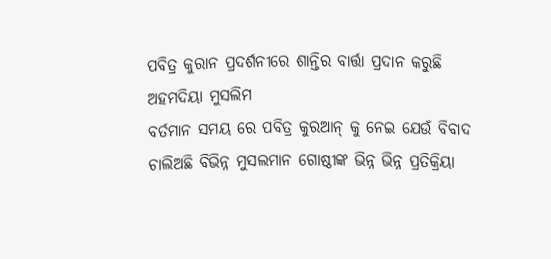ପବିତ୍ର କୁରାନ ପ୍ରଦର୍ଶନୀରେ ଶାନ୍ତିର ବାର୍ତ୍ତା ପ୍ରଦାନ କରୁଛି ଅହମଦିୟା ମୁସଲିମ
ବର୍ତମାନ ସମୟ ରେ ପବିତ୍ର କୁରଆନ୍ କୁ ନେଇ ଯେଉଁ ବିବାଦ ଚାଲିଅଛି ବିଭିନ୍ନ ମୁସଲମାନ ଗୋଷ୍ଠୀଙ୍କ ଭିନ୍ନ ଭିନ୍ନ ପ୍ରତିକ୍ରିୟା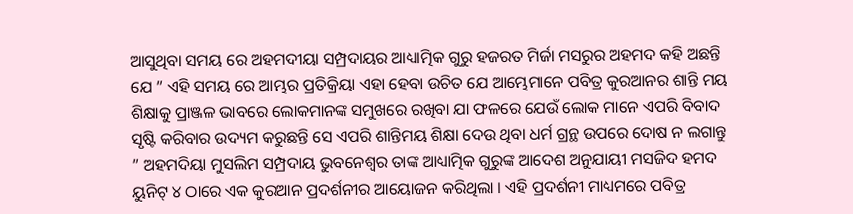ଆସୁଥିବା ସମୟ ରେ ଅହମଦୀୟା ସମ୍ପ୍ରଦାୟର ଆଧ୍ୟାତ୍ମିକ ଗୁରୁ ହଜରତ ମିର୍ଜା ମସରୁର ଅହମଦ କହି ଅଛନ୍ତି ଯେ ” ଏହି ସମୟ ରେ ଆମ୍ଭର ପ୍ରତିକ୍ରିୟା ଏହା ହେବା ଉଚିତ ଯେ ଆମ୍ଭେମାନେ ପବିତ୍ର କୁରଆନର ଶାନ୍ତି ମୟ ଶିକ୍ଷାକୁ ପ୍ରାଞ୍ଜଳ ଭାବରେ ଲୋକମାନଙ୍କ ସମୁଖରେ ରଖିବା ଯା ଫଳରେ ଯେଉଁ ଲୋକ ମାନେ ଏପରି ବିବାଦ ସୃଷ୍ଟି କରିବାର ଉଦ୍ୟମ କରୁଛନ୍ତି ସେ ଏପରି ଶାନ୍ତିମୟ ଶିକ୍ଷା ଦେଉ ଥିବା ଧର୍ମ ଗ୍ରନ୍ଥ ଉପରେ ଦୋଷ ନ ଲଗାନ୍ତୁ ” ଅହମଦିୟା ମୁସଲିମ ସମ୍ପ୍ରଦାୟ ଭୁବନେଶ୍ୱର ତାଙ୍କ ଆଧ୍ୟାତ୍ମିକ ଗୁରୁଙ୍କ ଆଦେଶ ଅନୁଯାୟୀ ମସଜିଦ ହମଦ ୟୁନିଟ୍ ୪ ଠାରେ ଏକ କୁରଆନ ପ୍ରଦର୍ଶନୀର ଆୟୋଜନ କରିଥିଲା । ଏହି ପ୍ରଦର୍ଶନୀ ମାଧ୍ୟମରେ ପବିତ୍ର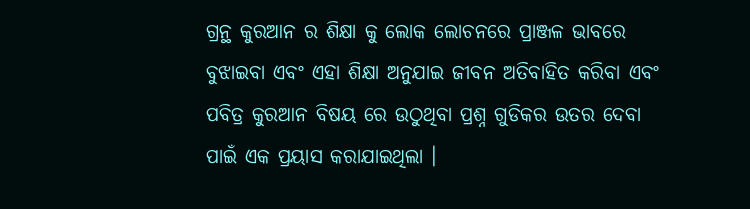ଗ୍ରନ୍ଥ କୁରଆନ ର ଶିକ୍ଷା କୁ ଲୋକ ଲୋଚନରେ ପ୍ରାଞ୍ଜଳ ଭାବରେ ବୁଝାଇବା ଏବଂ ଏହା ଶିକ୍ଷା ଅନୁଯାଇ ଜୀବନ ଅତିବାହିତ କରିବା ଏବଂ ପବିତ୍ର କୁରଆନ ବିଷୟ ରେ ଉଠୁଥିବା ପ୍ରଶ୍ନ ଗୁଡିକର ଉତର ଦେବା ପାଇଁ ଏକ ପ୍ରୟାସ କରାଯାଇଥିଲା ।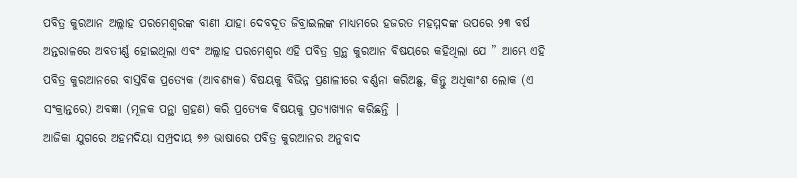ପବିତ୍ର କୁରଆନ ଅଲ୍ଲାହ ପରମେଶ୍ୱରଙ୍କ ବାଣୀ ଯାହା ଦେବଦୂତ ଜିବ୍ରାଇଲଙ୍କ ମାଧ୍ୟମରେ ହଜରତ ମହମ୍ମଦଙ୍କ ଉପରେ ୨୩ ବର୍ଷ ଅନ୍ତରାଳରେ ଅବତୀର୍ଣ୍ଣ ହୋଇଥିଲା ଏବଂ ଅଲ୍ଲାହ ପରମେଶ୍ୱର ଏହି ପବିତ୍ର ଗ୍ରନ୍ଥ କୁରଆନ ବିଷୟରେ କହିଥିଲା ଯେ ” ଆମ୍ଭେ ଏହି ପବିତ୍ର କୁରଆନରେ ବାସ୍ତବିକ ପ୍ରତ୍ୟେକ (ଆବଶ୍ୟକ) ବିଷୟକୁ ବିଭିନ୍ନ ପ୍ରଣାଳୀରେ ବର୍ଣ୍ଣନା କରିଅଛୁ, କିନ୍ତୁ ଅଧିକାଂଶ ଲୋକ (ଏ ସଂକ୍ରାନ୍ତରେ) ଅବଜ୍ଞା (ମୂଳକ ପନ୍ଥା ଗ୍ରହଣ) କରି ପ୍ରତ୍ୟେକ ବିଷୟକୁ ପ୍ରତ୍ୟାଖ୍ୟାନ କରିଛନ୍ତି |
ଆଜିକା ଯୁଗରେ ଅହମଦିୟା ସମ୍ପ୍ରଦାୟ ୭୬ ଭାଷାରେ ପବିତ୍ର କୁରଆନର ଅନୁବାଦ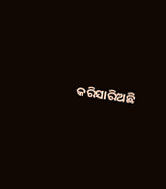କରିସାରିଅଛି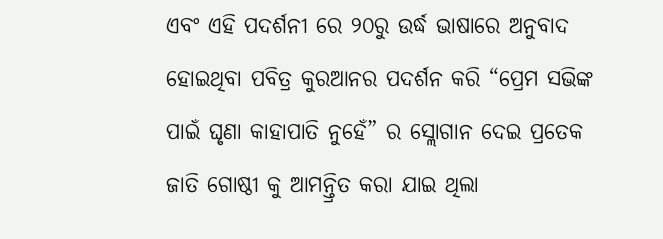ଏବଂ ଏହି ପଦର୍ଶନୀ ରେ ୨୦ରୁ ଉର୍ଦ୍ଧ ଭାଷାରେ ଅନୁବାଦ ହୋଇଥିବା ପବିତ୍ର କୁରଆନର ପଦର୍ଶନ କରି “ପ୍ରେମ ସଭିଙ୍କ ପାଇଁ ଘୃଣା କାହାପାତି ନୁହେଁ” ର ସ୍ଲୋଗାନ ଦେଇ ପ୍ରତେକ ଜାତି ଗୋଷ୍ଠୀ କୁ ଆମନ୍ତ୍ରିତ କରା ଯାଇ ଥିଲା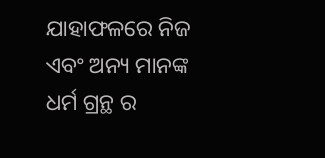ଯାହାଫଳରେ ନିଜ ଏବଂ ଅନ୍ୟ ମାନଙ୍କ ଧର୍ମ ଗ୍ରନ୍ଥ ର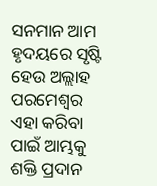ସନମାନ ଆମ ହୃଦୟରେ ସୃଷ୍ଟି ହେଉ ଅଲ୍ଲାହ ପରମେଶ୍ୱର ଏହା କରିବା ପାଇଁ ଆମ୍ଭକୁ ଶକ୍ତି ପ୍ରଦାନ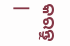କରନ୍ତୁ |